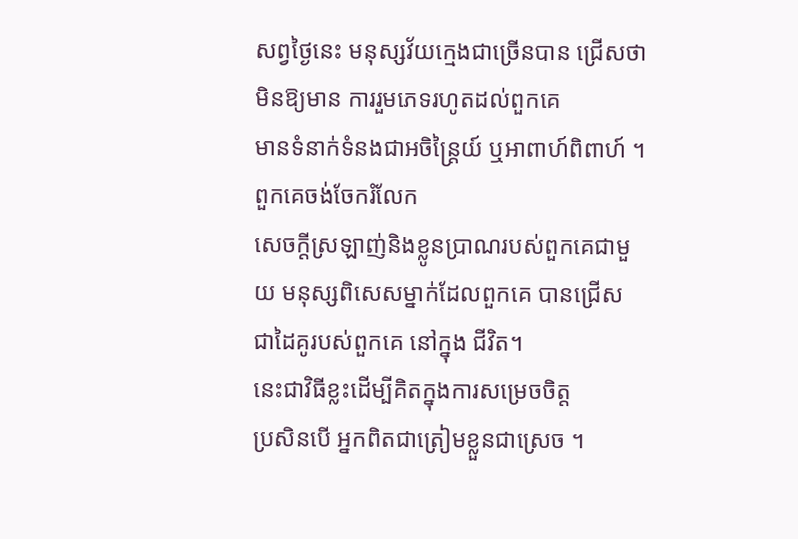សព្វថ្ងៃនេះ មនុស្សវ័យក្មេងជាច្រើនបាន ជ្រើសថាមិនឱ្យមាន ការរួមភេទរហូតដល់ពួកគេ
មានទំនាក់ទំនងជាអចិន្ត្រៃយ៍ ឬអាពាហ៍ពិពាហ៍ ។ ពួកគេចង់ចែករំលែក
សេចក្ដីស្រឡាញ់និងខ្លូនប្រាណរបស់ពួកគេជាមួយ មនុស្សពិសេសម្នាក់ដែលពួកគេ បានជ្រើស
ជាដៃគូរបស់ពួកគេ នៅក្នុង ជីវិត។
នេះជាវិធីខ្លះដើម្បីគិតក្នុងការសម្រេចចិត្ត
ប្រសិនបើ អ្នកពិតជាត្រៀមខ្លួនជាស្រេច ។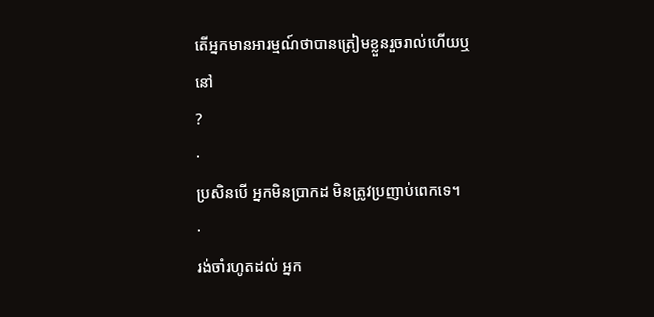តើអ្នកមានអារម្មណ៍ថាបានត្រៀមខ្លួនរួចរាល់ហើយឬនៅ
?
·
ប្រសិនបើ អ្នកមិនប្រាកដ មិនត្រូវប្រញាប់ពេកទេ។
·
រង់ចាំរហូតដល់ អ្នក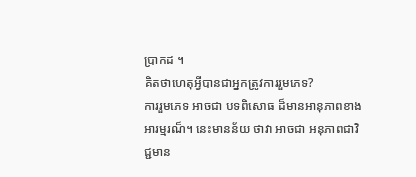ប្រាកដ ។
គិតថាហេតុអ្វីបានជាអ្នកត្រូវការរួមភេទ?
ការរួមភេទ អាចជា បទពិសោធ ដ៏មានអានុភាពខាងអារម្មរណ៏។ នេះមានន័យ ថាវា អាចជា អនុភាពជាវិជ្ជមាន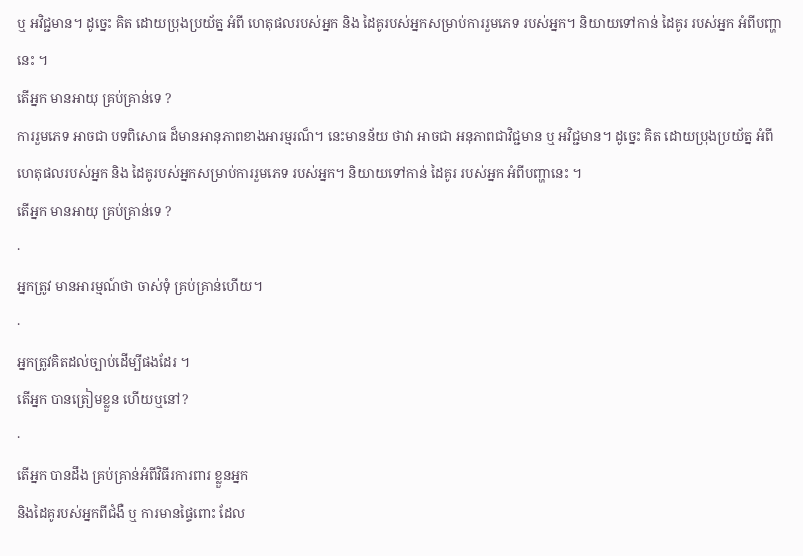ឬ អវិជ្ជមាន។ ដូច្នេះ គិត ដោយប្រុងប្រយ័ត្ន អំពី ហេតុផលរបស់អ្នក និង ដៃគូរបស់អ្នកសម្រាប់ការរួមភេទ របស់អ្នក។ និយាយទៅកាន់ ដៃគូរ របស់អ្នក អំពីបញ្ហានេះ ។
តើអ្នក មានអាយុ គ្រប់គ្រាន់ទេ ?
ការរួមភេទ អាចជា បទពិសោធ ដ៏មានអានុភាពខាងអារម្មរណ៏។ នេះមានន័យ ថាវា អាចជា អនុភាពជាវិជ្ជមាន ឬ អវិជ្ជមាន។ ដូច្នេះ គិត ដោយប្រុងប្រយ័ត្ន អំពី ហេតុផលរបស់អ្នក និង ដៃគូរបស់អ្នកសម្រាប់ការរួមភេទ របស់អ្នក។ និយាយទៅកាន់ ដៃគូរ របស់អ្នក អំពីបញ្ហានេះ ។
តើអ្នក មានអាយុ គ្រប់គ្រាន់ទេ ?
·
អ្នកត្រូវ មានអារម្មណ៍ថា ចាស់ទុំ គ្រប់គ្រាន់ហើយ។
·
អ្នកត្រូវគិតដល់ច្បាប់ដើម្បីផងដែរ ។
តើអ្នក បានត្រៀមខ្លួន ហើយឬនៅ?
·
តើអ្នក បានដឹង គ្រប់គ្រាន់អំពីវិធីរការពារ ខ្លួនអ្នក
និងដៃគូរបស់អ្នកពីជំងឺ ឬ ការមានផ្ទៃពោះ ដែល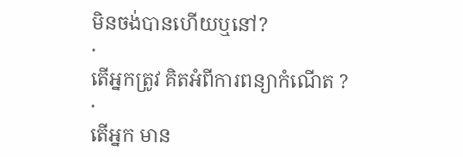មិនចង់បានហើយឬនៅ?
·
តើអ្នកត្រូវ គិតអំពីការពន្យាកំណើត ?
·
តើអ្នក មាន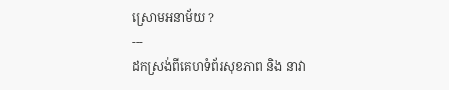ស្រោមអនាម័យ ?
---
ដកស្រង់ពីគេហទំព័រសុខភាព និង នាវា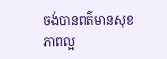ចង់បានពត៌មានសុខភាពល្អ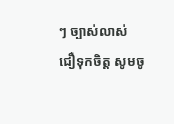ៗ ច្បាស់លាស់
ជឿទុកចិត្ត សូមចូ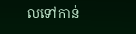លទៅកាន់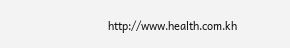http://www.health.com.kh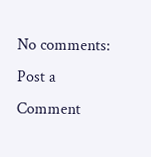No comments:
Post a Comment